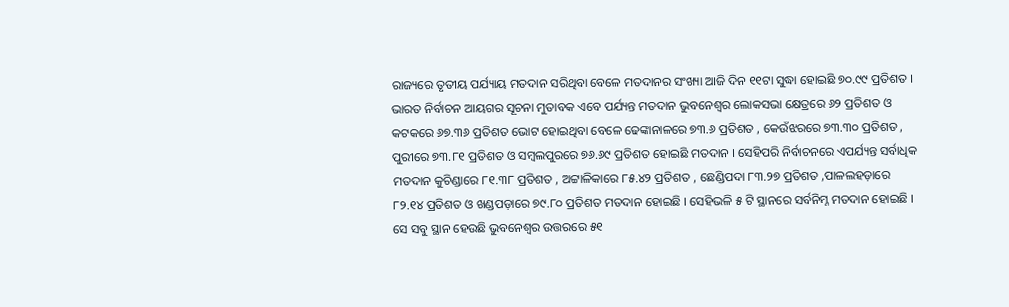ରାଜ୍ୟରେ ତୃତୀୟ ପର୍ଯ୍ୟାୟ ମତଦାନ ସରିଥିବା ବେଳେ ମତଦାନର ସଂଖ୍ୟା ଆଜି ଦିନ ୧୧ଟା ସୁଦ୍ଧା ହୋଇଛି ୭୦.୯୯ ପ୍ରତିଶତ । ଭାରତ ନିର୍ବାଚନ ଆୟଗର ସୂଚନା ମୁତାବକ ଏବେ ପର୍ଯ୍ୟନ୍ତ ମତଦାନ ଭୁବନେଶ୍ୱର ଲୋକସଭା କ୍ଷେତ୍ରରେ ୬୨ ପ୍ରତିଶତ ଓ କଟକରେ ୬୭.୩୬ ପ୍ରତିଶତ ଭୋଟ ହୋଇଥିବା ବେଳେ ଢେଙ୍କାନାଳରେ ୭୩.୬ ପ୍ରତିଶତ , କେଉଁଝରରେ ୭୩.୩୦ ପ୍ରତିଶତ , ପୁରୀରେ ୭୩.୮୧ ପ୍ରତିଶତ ଓ ସମ୍ବଲପୁରରେ ୭୬.୬୯ ପ୍ରତିଶତ ହୋଇଛି ମତଦାନ । ସେହିପରି ନିର୍ବାଚନରେ ଏପର୍ଯ୍ୟନ୍ତ ସର୍ବାଧିକ ମତଦାନ କୁଚିଣ୍ଡାରେ ୮୧.୩୮ ପ୍ରତିଶତ , ଅଟ୍ଟାଳିକାରେ ୮୫.୪୨ ପ୍ରତିଶତ , ଛେଣ୍ଡିପଦା ୮୩.୨୭ ପ୍ରତିଶତ ,ପାଳଲହଡ଼ାରେ ୮୨.୧୪ ପ୍ରତିଶତ ଓ ଖଣ୍ଡପଡ଼ାରେ ୭୯.୮୦ ପ୍ରତିଶତ ମତଦାନ ହୋଇଛି । ସେହିଭଳି ୫ ଟି ସ୍ଥାନରେ ସର୍ବନିମ୍ନ ମତଦାନ ହୋଇଛି । ସେ ସବୁ ସ୍ଥାନ ହେଉଛି ଭୁବନେଶ୍ଵର ଉତ୍ତରରେ ୫୧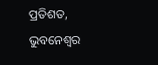ପ୍ରତିଶତ, ଭୁବନେଶ୍ଵର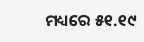ମଧ୍ୟରେ ୫୧.୧୯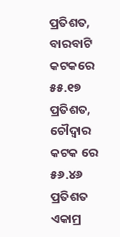ପ୍ରତିଶତ, ବାରବାଟି କଟକରେ ୫୫.୧୭ ପ୍ରତିଶତ, ଚୌଦ୍ଵାର କଟକ ରେ ୫୬.୪୬ ପ୍ରତିଶତ ଏକାମ୍ର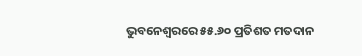ଭୁବନେଶ୍ୱରରେ ୫୫.୬୦ ପ୍ରତିଶତ ମତଦାନ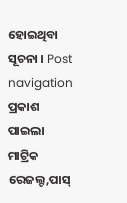ହୋଇଥିବା ସୂଚନା । Post navigation ପ୍ରକାଶ ପାଇଲା ମାଟ୍ରିକ ରେଜଲ୍ଟ,ପାସ୍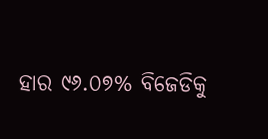ହାର ୯୬.୦୭% ବିଜେଡିକୁ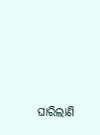ଘାରିଲାଣି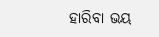ହାରିବା ଭୟ